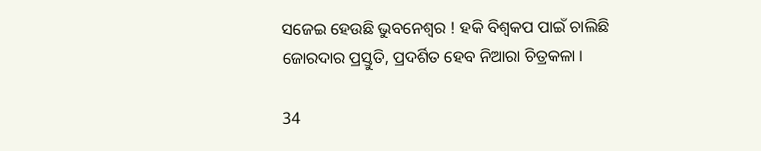ସଜେଇ ହେଉଛି ଭୁବନେଶ୍ୱର ! ହକି ବିଶ୍ୱକପ ପାଇଁ ଚାଲିଛି ଜୋରଦାର ପ୍ରସ୍ତୁତି, ପ୍ରଦର୍ଶିତ ହେବ ନିଆରା ଚିତ୍ରକଳା ।

34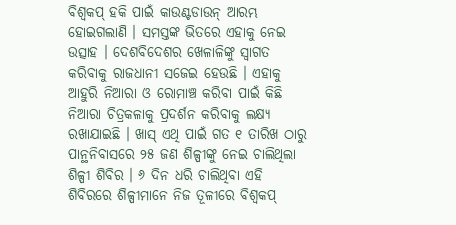ବିଶ୍ବକପ୍ ହକି ପାଇଁ କାଉଣ୍ଟଡାଉନ୍ ଆରମ୍ଭ ହୋଇଗଲାଣି । ସମସ୍ତଙ୍କ ଭିତରେ ଏହାକୁ ନେଇ ଉତ୍ସାହ । ଦେଶବିଦେଶର ଖେଳାଳିଙ୍କୁ ସ୍ବାଗତ କରିବାକୁ ରାଜଧାନୀ ସଜେଇ ହେଉଛି । ଏହାକୁ ଆହୁରି ନିଆରା ଓ ରୋମାଞ୍ଚ କରିବା ପାଇଁ କିଛି ନିଆରା ଚିତ୍ରକଳାକୁ ପ୍ରଦର୍ଶନ କରିବାକୁ ଲକ୍ଷ୍ୟ ରଖାଯାଇଛି । ଖାସ୍ ଏଥି ପାଇଁ ଗତ ୧ ତାରିଖ ଠାରୁ ପାନ୍ଥନିବାସରେ ୨୫ ଜଣ ଶିଳ୍ପୀଙ୍କୁ ନେଇ ଚାଲିଥିଲା ଶିଳ୍ପୀ ଶିବିର । ୬ ଦିନ ଧରି ଚାଲିଥିବା ଏହି ଶିବିରରେ ଶିଳ୍ପୀମାନେ ନିଜ ତୂଳୀରେ ବିଶ୍ବକପ୍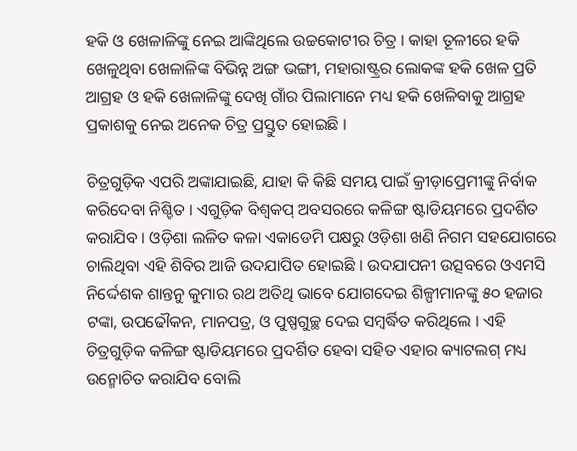ହକି ଓ ଖେଳାଳିଙ୍କୁ ନେଇ ଆଙ୍କିଥିଲେ ଉଚ୍ଚକୋଟୀର ଚିତ୍ର । କାହା ତୂଳୀରେ ହକି ଖେଳୁଥିବା ଖେଳାଳିଙ୍କ ବିଭିନ୍ନ ଅଙ୍ଗ ଭଙ୍ଗୀ, ମହାରାଷ୍ଟ୍ରର ଲୋକଙ୍କ ହକି ଖେଳ ପ୍ରତି ଆଗ୍ରହ ଓ ହକି ଖେଳାଳିଙ୍କୁ ଦେଖି ଗାଁର ପିଲାମାନେ ମଧ୍ୟ ହକି ଖେଳିବାକୁ ଆଗ୍ରହ ପ୍ରକାଶକୁ ନେଇ ଅନେକ ଚିତ୍ର ପ୍ରସ୍ତୁତ ହୋଇଛି ।

ଚିତ୍ରଗୁଡ଼ିକ ଏପରି ଅଙ୍କାଯାଇଛି, ଯାହା କି କିଛି ସମୟ ପାଇଁ କ୍ରୀଡ଼ାପ୍ରେମୀଙ୍କୁ ନିର୍ବାକ କରିଦେବା ନିଶ୍ଚିତ । ଏଗୁଡ଼ିକ ବିଶ୍ବକପ୍ ଅବସରରେ କଳିଙ୍ଗ ଷ୍ଟାଡିୟମରେ ପ୍ରଦର୍ଶିତ କରାଯିବ । ଓଡ଼ିଶା ଲଳିତ କଳା ଏକାଡେମି ପକ୍ଷରୁ ଓଡ଼ିଶା ଖଣି ନିଗମ ସହଯୋଗରେ ଚାଲିଥିବା ଏହି ଶିବିର ଆଜି ଉଦଯାପିତ ହୋଇଛି । ଉଦଯାପନୀ ଉତ୍ସବରେ ଓଏମସି ନିର୍ଦ୍ଦେଶକ ଶାନ୍ତନୁ କୁମାର ରଥ ଅତିଥି ଭାବେ ଯୋଗଦେଇ ଶିଳ୍ପୀମାନଙ୍କୁ ୫୦ ହଜାର ଟଙ୍କା, ଉପଢୌକନ, ମାନପତ୍ର, ଓ ପୁଷ୍ପଗୁଚ୍ଛ ଦେଇ ସମ୍ବର୍ଦ୍ଧିତ କରିଥିଲେ । ଏହି ଚିତ୍ରଗୁଡ଼ିକ କଳିଙ୍ଗ ଷ୍ଟାଡିୟମରେ ପ୍ରଦର୍ଶିତ ହେବା ସହିତ ଏହାର କ୍ୟାଟଲଗ୍ ମଧ୍ୟ ଉନ୍ମୋଚିତ କରାଯିବ ବୋଲି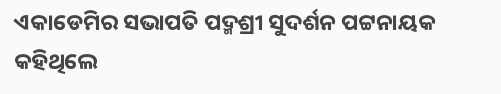ଏକାଡେମିର ସଭାପତି ପଦ୍ମଶ୍ରୀ ସୁଦର୍ଶନ ପଟ୍ଟନାୟକ କହିଥିଲେ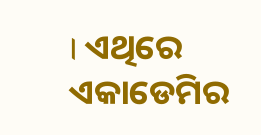। ଏଥିରେ ଏକାଡେମିର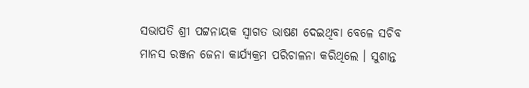ସଭାପତି ଶ୍ରୀ ପଟ୍ଟନାୟକ ସ୍ବାଗତ ଭାଷଣ ଦେଇଥିବା ବେଳେ ସଚିବ ମାନସ ରଞ୍ଜନ ଜେନା କାର୍ଯ୍ୟକ୍ରମ ପରିଚାଳନା କରିଥିଲେ । ସୁଶାନ୍ତ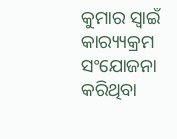କୁମାର ସ୍ବାଇଁ କାର‌୍ୟ୍ୟକ୍ରମ ସଂଯୋଜନା କରିଥିବା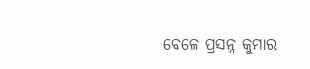ବେଳେ ପ୍ରସନ୍ନ କୁମାର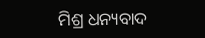ମିଶ୍ର ଧନ୍ୟବାଦ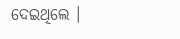ଦେଇଥିଲେ ।